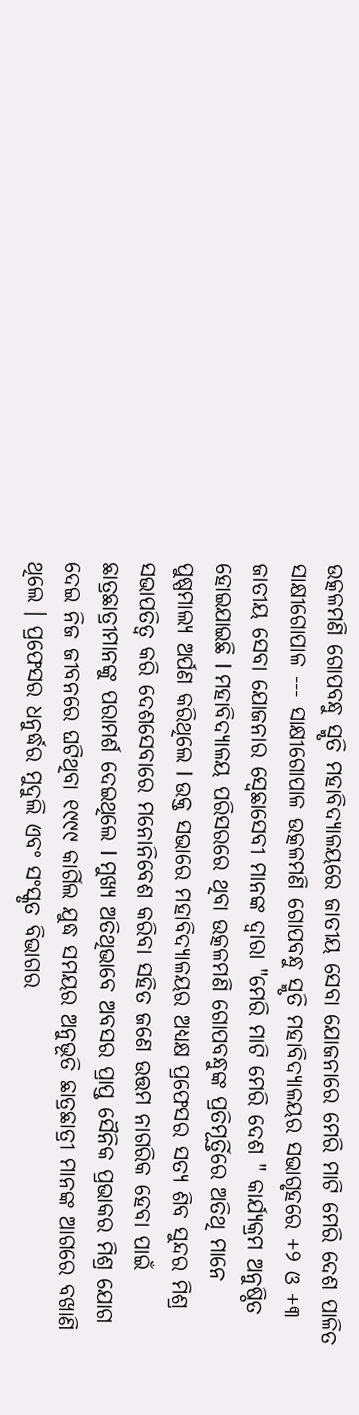ଉତ୍କଳମଣି ଗୋପବନ୍ଧୁ ସ୍ମୃତି ମହାବିଦ୍ୟାଳୟରେ ଜାତୀୟ ସେବା ଯୋଜନାରେ ମେରି ମାଟି ମେରି ଦେଶ ପାଳିତ
ସାକ୍ଷୀଗୋପାଳ --- ସାକ୍ଷୀଗୋପାଳ ଉତ୍କଳମଣି ଗୋପବନ୍ଧୁ ସ୍ମୃତି ମହାବିଦ୍ୟାଳୟର ସଭାଗୃହରେ +୨ ଓ +୩ ଜାତୀୟ ସେବା ଯୋଜନାର ସ୍ବେଛାସେବୀ ମାନଙ୍କ ଦ୍ୱାରା "ମେରି ମାଟି ମେରି ଦେଶ " କାର୍ଯ୍ୟକ୍ରମ ଅନୁଷ୍ଠିତ ହୋଇଯାଇଛି l ମହାବିଦ୍ୟାଳୟ ପରିସରରେ ଥିବା ଉତ୍କଳମଣି ଗୋପବନ୍ଧୁଙ୍କ ପ୍ରତିମୂର୍ତ୍ତିରେ ଅତିଥି ମାନେ ପୁଷ୍ପମାଲ୍ୟ ଅର୍ପଣ କରିଥିଲେ l ଉକ୍ତ ସଭାରେ ମହାବିଦ୍ୟାଳୟର ଅଧ୍ୟକ୍ଷ ପ୍ରଫେସର ସତ୍ୟ ଶିବ ସୁନ୍ଦର ମିଶ୍ର ସଭାପତିତ୍ୱ କରି ଦେଶସେବାରେ ମନୋନିବେଶ କରିବା ସହିତ ଜଣେ ଉତ୍ତମ ନାଗରିକ ହେବା ପାଇଁ ଛାତ୍ରଛାତ୍ରୀମାନଙ୍କୁ ପରାମର୍ଶ ଦେଇଥିଲେ l ମୁଖ୍ୟ ଅତିଥିଭାବେ ଅବସର ପ୍ରାପ୍ତ ସୈନିକ ପ୍ରଭାକର ମିଶ୍ର ଯୋଗ ଦେଇ ନିଜ ଜୀବନରେ ଘଟିଥିବା ୧୯୯୯ କାର୍ଗିଲ ଯୁଦ୍ଧ ସମୟର ଅନୁଭୂତି ଛାତ୍ରଛାତ୍ରୀ ମାନଙ୍କ ଆଗରେ ବଖାଣି ଥିଲେ । ପ୍ରଫେସର ଧନୁର୍ଦ୍ଧର ମୁଦୁଲି ଏବଂ ସଂସ୍କୃତ ବିଭାଗର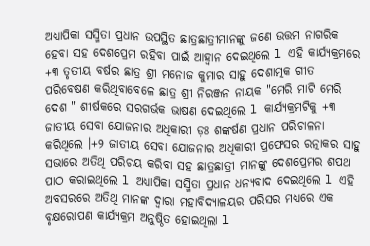ଅଧ୍ୟାପିକା ସସ୍ମିତା ପ୍ରଧାନ ଉପସ୍ଥିତ ଛାତ୍ରଛାତ୍ରୀମାନଙ୍କୁ ଜଣେ ଉତ୍ତମ ନାଗରିକ ହେବା ସହ ଦେଶପ୍ରେମ ରହିବା ପାଇଁ ଆହ୍ୱାନ ଦେଇଥିଲେ l ଏହି କାର୍ଯ୍ୟକ୍ରମରେ +୩ ତୃତୀୟ ବର୍ଷର ଛାତ୍ର ଶ୍ରୀ ମନୋଜ କୁମାର ସାହୁ ଦେଶାତ୍ମକ ଗୀତ ପରିବେଷଣ କରିଥିବାବେଳେ ଛାତ୍ର ଶ୍ରୀ ନିରଞ୍ଜନ ନାୟକ "ମେରି ମାଟି ମେରି ଦେଶ " ଶୀର୍ଷକରେ ସରଗର୍ଭକ ଭାଷଣ ଦେଇଥିଲେ l କାର୍ଯ୍ୟକ୍ରମଟିକୁ +୩ ଜାତୀୟ ସେବା ଯୋଜନାର ଅଧିକାରୀ ଡ଼ଃ ଶଙ୍କର୍ଷଣ ପ୍ରଧାନ ପରିଚାଳନା କରିଥିଲେ ।+୨ ଜାତୀୟ ସେବା ଯୋଜନାର ଅଧିକାରୀ ପ୍ରଫେସର ରତ୍ନାକର ସାହୁ ସଭାରେ ଅତିଥି ପରିଚୟ କରିବା ସହ ଛାତ୍ରଛାତ୍ରୀ ମାନଙ୍କୁ ଦେଶପ୍ରେମର ଶପଥ ପାଠ କରାଇଥିଲେ l ଅଧ୍ୟାପିକା ସସ୍ମିତା ପ୍ରଧାନ ଧନ୍ୟବାଦ ଦେଇଥିଲେ l ଏହି ଅବସରରେ ଅତିଥି ମାନଙ୍କ ଦ୍ଵାରା ମହାବିଦ୍ୟାଳୟର ପରିସର ମଧ୍ୟରେ ଏକ ବୃକ୍ଷରୋପଣ କାର୍ଯ୍ୟକ୍ରମ ଅନୁଷ୍ଠିତ ହୋଇଥିଲା l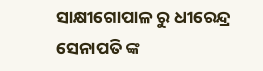ସାକ୍ଷୀଗୋପାଳ ରୁ ଧୀରେନ୍ଦ୍ର ସେନାପତି ଙ୍କ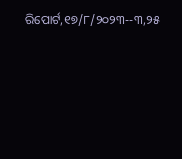ରିପୋର୍ଟ,୧୭/୮/୨୦୨୩--୩,୨୫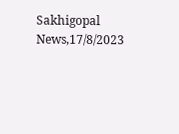Sakhigopal News,17/8/2023